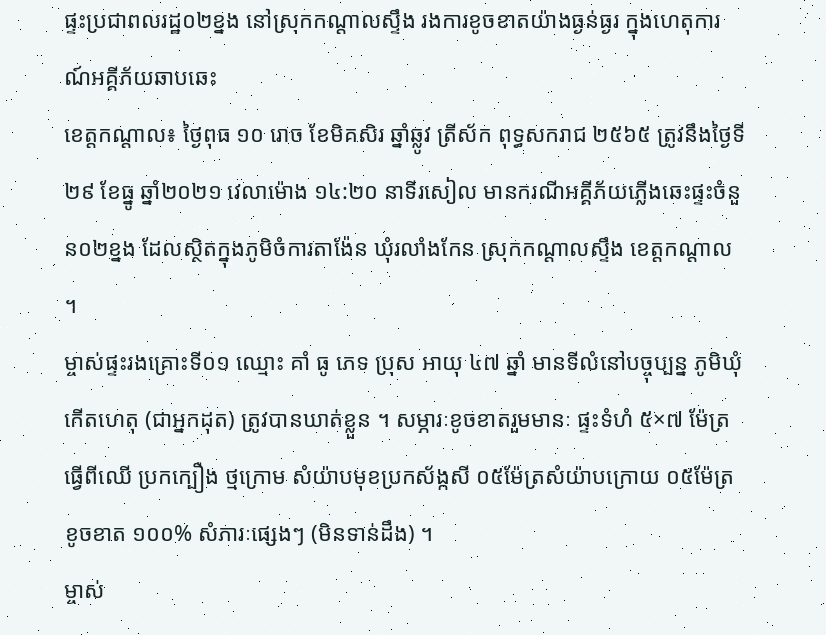ផ្ទះប្រជាពលរដ្ឋ០២ខ្នង នៅស្រុកកណ្ដាលស្ទឹង រងការខូចខាតយ៉ាងធ្ងន់ធ្ងរ ក្នុងហេតុការណ៍អគ្គីភ័យឆាបឆេះ
ខេត្តកណ្ដាល៖ ថ្ងៃពុធ ១០ រោច ខែមិគសិរ ឆ្នាំឆ្លូវ ត្រីស័ក ពុទ្ធសករាជ ២៥៦៥ ត្រូវនឹងថ្ងៃទី២៩ ខែធ្នូ ឆ្នាំ២០២១ វេលាម៉ោង ១៤:២០ នាទីរសៀល មានករណីអគ្គីភ័យភ្លើងឆេះផ្ទះចំនួន០២ខ្នង ដែលស្ថិតក្នុងភូមិចំការតាង៉ែន ឃុំរលាំងកែន ស្រុកកណ្តាលស្ទឹង ខេត្តកណ្ដាល ។
ម្ចាស់ផ្ទះរងគ្រោះទី០១ ឈ្មោះ គាំ ធូ ភេទ ប្រុស អាយុ ៤៧ ឆ្នាំ មានទីលំនៅបច្ចុប្បន្ន ភូមិឃុំកើតហេតុ (ជាអ្នកដុត) ត្រូវបានឃាត់ខ្លួន ។ សម្ភារៈខូចខាតរួមមានៈ ផ្ទះទំហំ ៥×៧ ម៉ែត្រ ធ្វើពីឈើ ប្រកក្បឿង ថ្មក្រោម សំយ៉ាបមុខប្រកស័ង្កសី ០៥ម៉ែត្រសំយ៉ាបក្រោយ ០៥ម៉ែត្រ ខូចខាត ១០០% សំភារៈផ្សេងៗ (មិនទាន់ដឹង) ។
ម្ចាស់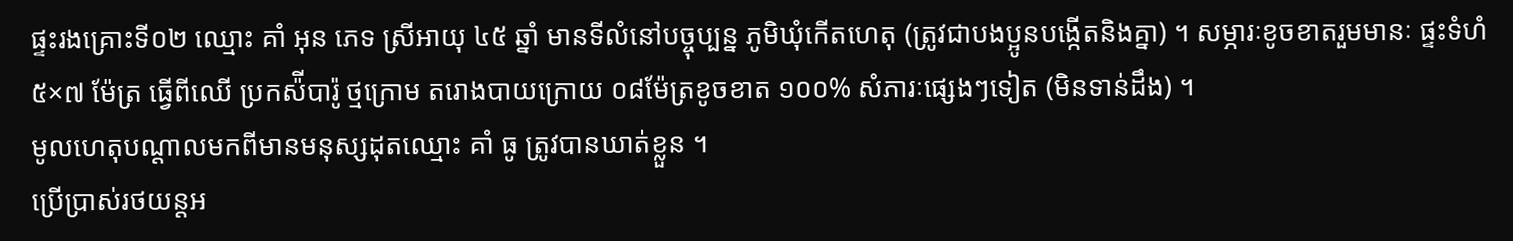ផ្ទះរងគ្រោះទី០២ ឈ្មោះ គាំ អុន ភេទ ស្រីអាយុ ៤៥ ឆ្នាំ មានទីលំនៅបច្ចុប្បន្ន ភូមិឃុំកើតហេតុ (ត្រូវជាបងប្អូនបង្កើតនិងគ្នា) ។ សម្ភារៈខូចខាតរួមមានៈ ផ្ទះទំហំ ៥×៧ ម៉ែត្រ ធ្វើពីឈើ ប្រកស៉ីបារ៉ូ ថ្មក្រោម តរោងបាយក្រោយ ០៨ម៉ែត្រខូចខាត ១០០% សំភារៈផ្សេងៗទៀត (មិនទាន់ដឹង) ។
មូលហេតុបណ្តាលមកពីមានមនុស្សដុតឈ្មោះ គាំ ធូ ត្រូវបានឃាត់ខ្លួន ។
ប្រេីប្រាស់រថយន្តអ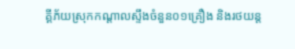គ្គីភ័យស្រុកកណ្ដាលស្ទឹងចំនួន០១គ្រឿង និងរថយន្ត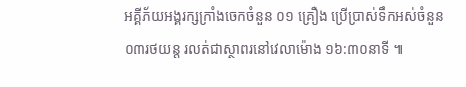អគ្គីភ័យអង្គរក្សក្រាំងចេកចំនួន ០១ គ្រឿង ប្រើប្រាស់ទឹកអស់ចំនួន ០៣រថយន្ត រលត់ជាស្ថាពរនៅវេលាម៉ោង ១៦:៣០នាទី ៕